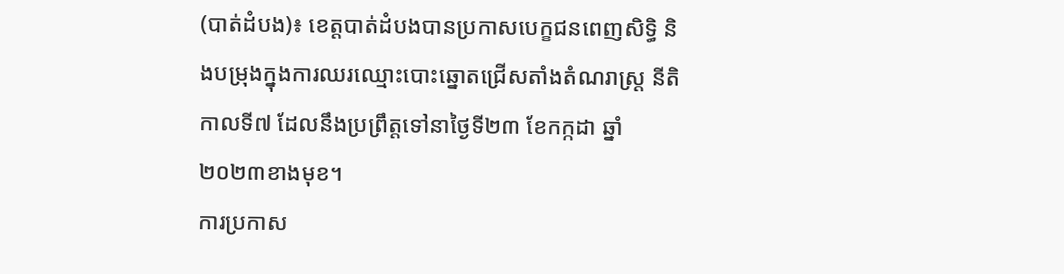(បាត់ដំបង)៖ ខេត្តបាត់ដំបងបានប្រកាសបេក្ខជនពេញសិទ្ធិ និងបម្រុងក្នុងការឈរឈ្មោះបោះឆ្នោតជ្រើសតាំងតំណរាស្ត្រ នីតិកាលទី៧ ដែលនឹងប្រព្រឹត្តទៅនាថ្ងៃទី២៣ ខែកក្កដា ឆ្នាំ២០២៣ខាងមុខ។
ការប្រកាស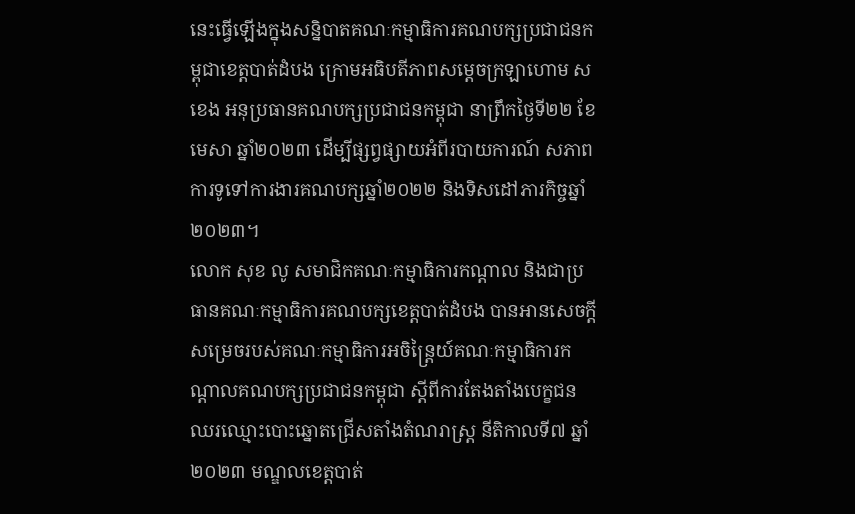នេះធ្វើឡើងក្នុងសន្និបាតគណៈកម្មាធិការគណបក្សប្រជាជនកម្ពុជាខេត្តបាត់ដំបង ក្រោមអធិបតីភាពសម្តេចក្រឡាហោម ស ខេង អនុប្រធានគណបក្សប្រជាជនកម្ពុជា នាព្រឹកថ្ងៃទី២២ ខែមេសា ឆ្នាំ២០២៣ ដើម្បីផ្សព្វផ្សាយអំពីរបាយការណ៍ សភាពការទូទៅការងារគណបក្សឆ្នាំ២០២២ និងទិសដៅភារកិច្ចឆ្នាំ២០២៣។
លោក សុខ លូ សមាជិកគណៈកម្មាធិការកណ្តាល និងជាប្រធានគណៈកម្មាធិការគណបក្សខេត្តបាត់ដំបង បានអានសេចក្តីសម្រេចរបស់គណៈកម្មាធិការអចិន្ត្រៃយ៍គណៈកម្មាធិការកណ្តាលគណបក្សប្រជាជនកម្ពុជា ស្តីពីការតែងតាំងបេក្ខជនឈរឈ្មោះបោះឆ្នោតជ្រើសតាំងតំណរាស្ត្រ នីតិកាលទី៧ ឆ្នាំ២០២៣ មណ្ឌលខេត្តបាត់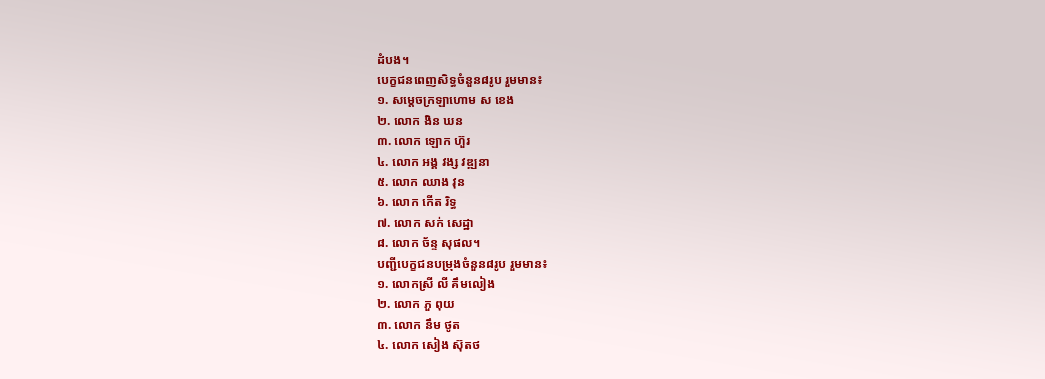ដំបង។
បេក្ខជនពេញសិទ្ធចំនួន៨រូប រួមមាន៖
១. សម្តេចក្រឡាហោម ស ខេង
២. លោក ងិន ឃន
៣. លោក ឡោក ហ៊ួរ
៤. លោក អង្គ វង្ស វឌ្ឍនា
៥. លោក ឈាង វុន
៦. លោក កើត រិទ្ធ
៧. លោក សក់ សេដ្ឋា
៨. លោក ច័ន្ទ សុផល។
បញ្ជីបេក្ខជនបម្រុងចំនួន៨រូប រួមមាន៖
១. លោកស្រី លី គឹមលៀង
២. លោក ភួ ពុយ
៣. លោក នឹម ថូត
៤. លោក សៀង ស៊ុតថ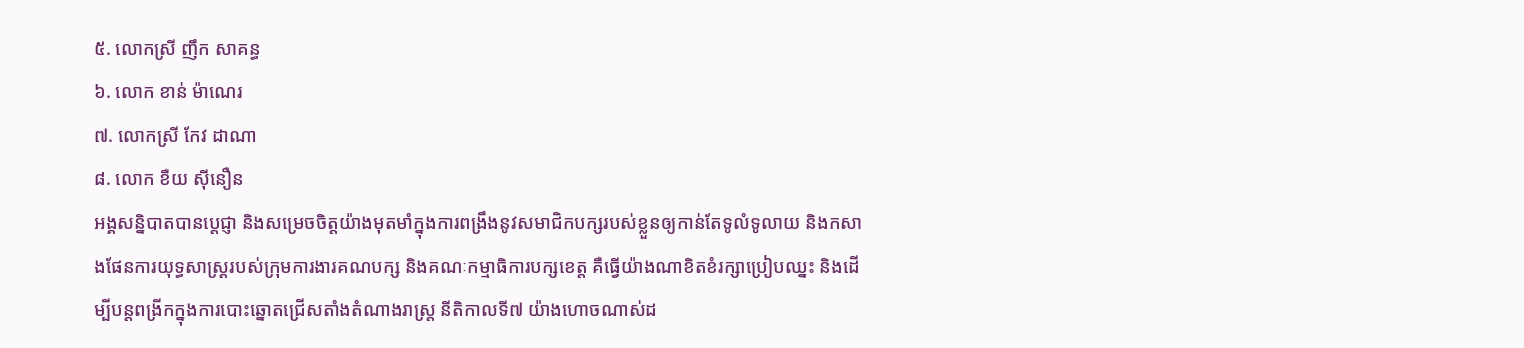៥. លោកស្រី ញឹក សាគន្ធ
៦. លោក ខាន់ ម៉ាណេរ
៧. លោកស្រី កែវ ដាណា
៨. លោក ខឺយ ស៊ីនឿន
អង្គសន្និបាតបានប្តេជ្ញា និងសម្រេចចិត្តយ៉ាងមុតមាំក្នុងការពង្រឹងនូវសមាជិកបក្សរបស់ខ្លួនឲ្យកាន់តែទូលំទូលាយ និងកសាងផែនការយុទ្ធសាស្ត្ររបស់ក្រុមការងារគណបក្ស និងគណៈកម្មាធិការបក្សខេត្ត គឺធ្វើយ៉ាងណាខិតខំរក្សាប្រៀបឈ្នះ និងដើម្បីបន្តពង្រីកក្នុងការបោះឆ្នោតជ្រើសតាំងតំណាងរាស្ត្រ នីតិកាលទី៧ យ៉ាងហោចណាស់ដ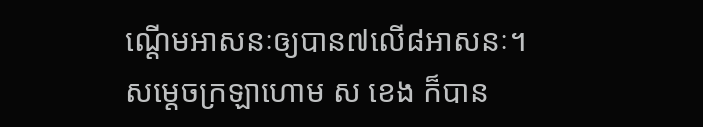ណ្តើមអាសនៈឲ្យបាន៧លើ៨អាសនៈ។
សម្តេចក្រឡាហោម ស ខេង ក៏បាន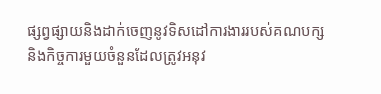ផ្សព្វផ្សាយនិងដាក់ចេញនូវទិសដៅការងាររបស់គណបក្ស និងកិច្ចការមួយចំនួនដែលត្រូវអនុវ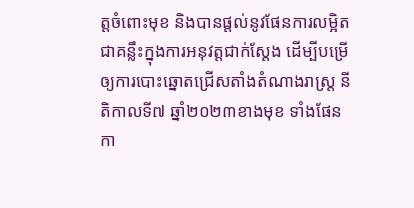ត្តចំពោះមុខ និងបានផ្តល់នូវផែនការលម្អិតជាគន្លឹះក្នុងការអនុវត្តជាក់ស្តែង ដើម្បីបម្រើឲ្យការបោះឆ្នោតជ្រើសតាំងតំណាងរាស្ត្រ នីតិកាលទី៧ ឆ្នាំ២០២៣ខាងមុខ ទាំងផែនកា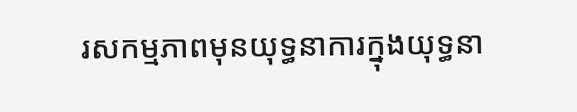រសកម្មភាពមុនយុទ្ធនាការក្នុងយុទ្ធនា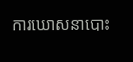ការឃោសនាបោះ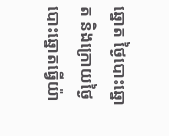ឆ្នោត ថ្ងៃបោះឆ្នោត និងក្រោយថ្ងៃបោះឆ្នោតធ្វើយ៉ា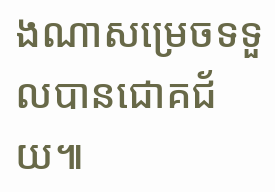ងណាសម្រេចទទួលបានជោគជ័យ៕